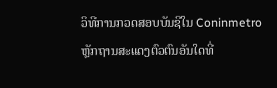ວິທີການກວດສອບບັນຊີໃນ Coninmetro
ຫຼັກຖານສະແດງຕົວຕົນອັນໃດທີ່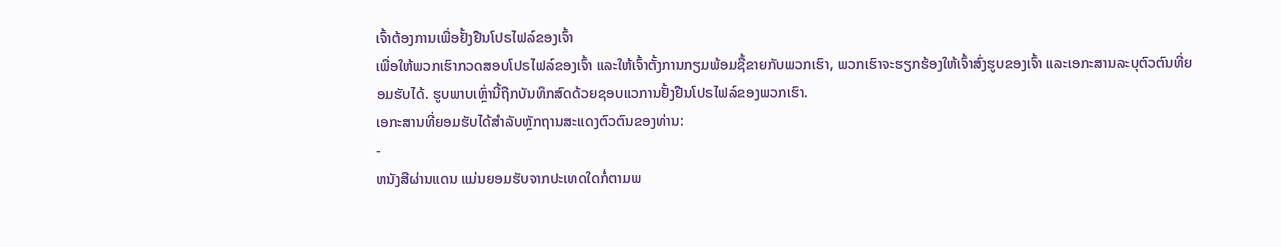ເຈົ້າຕ້ອງການເພື່ອຢັ້ງຢືນໂປຣໄຟລ໌ຂອງເຈົ້າ
ເພື່ອໃຫ້ພວກເຮົາກວດສອບໂປຣໄຟລ໌ຂອງເຈົ້າ ແລະໃຫ້ເຈົ້າຕັ້ງການກຽມພ້ອມຊື້ຂາຍກັບພວກເຮົາ, ພວກເຮົາຈະຮຽກຮ້ອງໃຫ້ເຈົ້າສົ່ງຮູບຂອງເຈົ້າ ແລະເອກະສານລະບຸຕົວຕົນທີ່ຍອມຮັບໄດ້. ຮູບພາບເຫຼົ່ານີ້ຖືກບັນທຶກສົດດ້ວຍຊອບແວການຢັ້ງຢືນໂປຣໄຟລ໌ຂອງພວກເຮົາ.
ເອກະສານທີ່ຍອມຮັບໄດ້ສໍາລັບຫຼັກຖານສະແດງຕົວຕົນຂອງທ່ານ:
-
ຫນັງສືຜ່ານແດນ ແມ່ນຍອມຮັບຈາກປະເທດໃດກໍ່ຕາມພ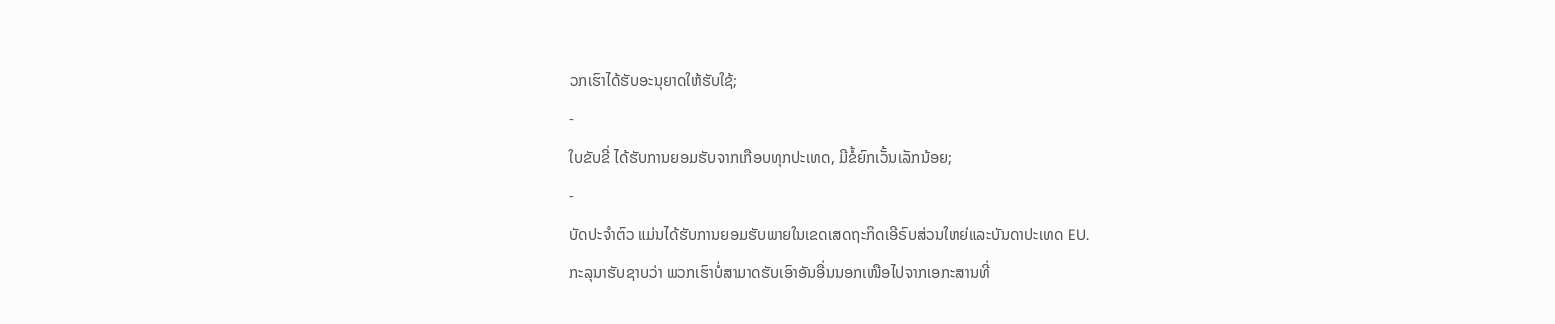ວກເຮົາໄດ້ຮັບອະນຸຍາດໃຫ້ຮັບໃຊ້;
-
ໃບຂັບຂີ່ ໄດ້ຮັບການຍອມຮັບຈາກເກືອບທຸກປະເທດ, ມີຂໍ້ຍົກເວັ້ນເລັກນ້ອຍ;
-
ບັດປະຈໍາຕົວ ແມ່ນໄດ້ຮັບການຍອມຮັບພາຍໃນເຂດເສດຖະກິດເອີຣົບສ່ວນໃຫຍ່ແລະບັນດາປະເທດ EU.
ກະລຸນາຮັບຊາບວ່າ ພວກເຮົາບໍ່ສາມາດຮັບເອົາອັນອື່ນນອກເໜືອໄປຈາກເອກະສານທີ່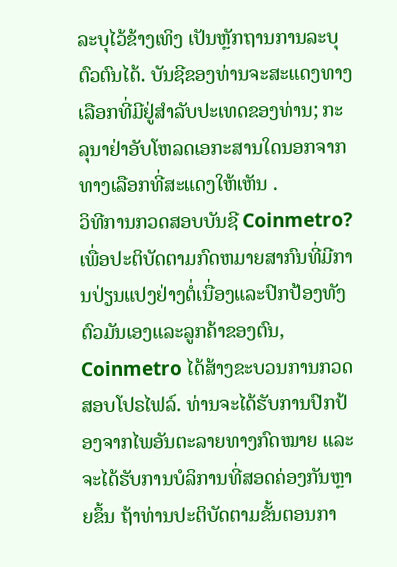ລະບຸໄວ້ຂ້າງເທິງ ເປັນຫຼັກຖານການລະບຸຕົວຕົນໄດ້. ບັນຊີຂອງທ່ານຈະສະແດງທາງເລືອກທີ່ມີຢູ່ສໍາລັບປະເທດຂອງທ່ານ; ກະລຸນາຢ່າອັບໂຫລດເອກະສານໃດນອກຈາກທາງເລືອກທີ່ສະແດງໃຫ້ເຫັນ .
ວິທີການກວດສອບບັນຊີ Coinmetro?
ເພື່ອປະຕິບັດຕາມກົດຫມາຍສາກົນທີ່ມີການປ່ຽນແປງຢ່າງຕໍ່ເນື່ອງແລະປົກປ້ອງທັງຕົວມັນເອງແລະລູກຄ້າຂອງຕົນ, Coinmetro ໄດ້ສ້າງຂະບວນການກວດສອບໂປຣໄຟລ໌. ທ່ານຈະໄດ້ຮັບການປົກປ້ອງຈາກໄພອັນຕະລາຍທາງກົດໝາຍ ແລະຈະໄດ້ຮັບການບໍລິການທີ່ສອດຄ່ອງກັນຫຼາຍຂຶ້ນ ຖ້າທ່ານປະຕິບັດຕາມຂັ້ນຕອນກາ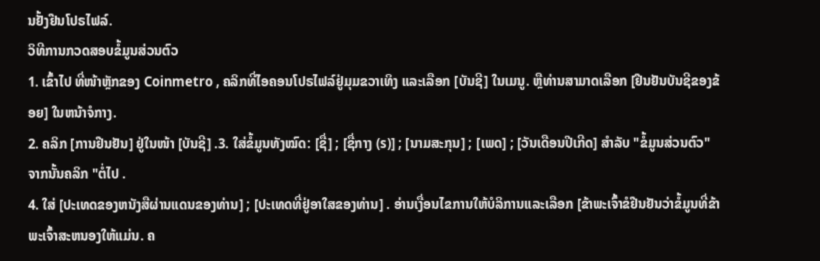ນຢັ້ງຢືນໂປຣໄຟລ໌.
ວິທີການກວດສອບຂໍ້ມູນສ່ວນຕົວ
1. ເຂົ້າໄປ ທີ່ໜ້າຫຼັກຂອງ Coinmetro , ຄລິກທີ່ໄອຄອນໂປຣໄຟລ໌ຢູ່ມຸມຂວາເທິງ ແລະເລືອກ [ບັນຊີ] ໃນເມນູ. ຫຼືທ່ານສາມາດເລືອກ [ຢືນຢັນບັນຊີຂອງຂ້ອຍ] ໃນຫນ້າຈໍກາງ.
2. ຄລິກ [ການຢືນຢັນ] ຢູ່ໃນໜ້າ [ບັນຊີ] .3. ໃສ່ຂໍ້ມູນທັງໝົດ: [ຊື່] ; [ຊື່ກາງ (s)] ; [ນາມສະກຸນ] ; [ເພດ] ; [ວັນເດືອນປີເກີດ] ສໍາລັບ "ຂໍ້ມູນສ່ວນຕົວ" ຈາກນັ້ນຄລິກ "ຕໍ່ໄປ .
4. ໃສ່ [ປະເທດຂອງຫນັງສືຜ່ານແດນຂອງທ່ານ] ; [ປະເທດທີ່ຢູ່ອາໃສຂອງທ່ານ] . ອ່ານເງື່ອນໄຂການໃຫ້ບໍລິການແລະເລືອກ [ຂ້າພະເຈົ້າຂໍຢືນຢັນວ່າຂໍ້ມູນທີ່ຂ້າພະເຈົ້າສະຫນອງໃຫ້ແມ່ນ. ຄ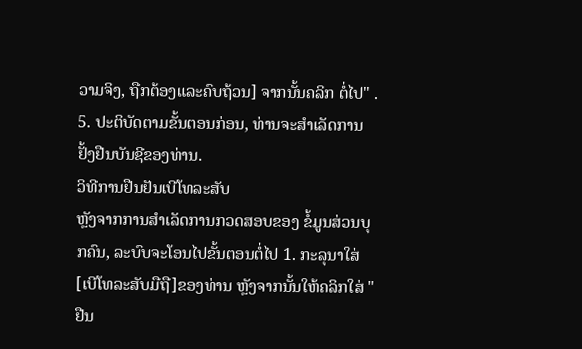ວາມຈິງ, ຖືກຕ້ອງແລະຄົບຖ້ວນ] ຈາກນັ້ນຄລິກ ຕໍ່ໄປ" .
5. ປະຕິບັດຕາມຂັ້ນຕອນກ່ອນ, ທ່ານຈະສໍາເລັດການຢັ້ງຢືນບັນຊີຂອງທ່ານ.
ວິທີການຢືນຢັນເບີໂທລະສັບ
ຫຼັງຈາກການສໍາເລັດການກວດສອບຂອງ ຂໍ້ມູນສ່ວນບຸກຄົນ, ລະບົບຈະໂອນໄປຂັ້ນຕອນຕໍ່ໄປ 1. ກະລຸນາໃສ່ [ເບີໂທລະສັບມືຖື]ຂອງທ່ານ ຫຼັງຈາກນັ້ນໃຫ້ຄລິກໃສ່ "ຢືນ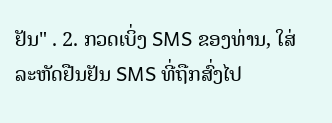ຢັນ" . 2. ກວດເບິ່ງ SMS ຂອງທ່ານ, ໃສ່ ລະຫັດຢືນຢັນ SMS ທີ່ຖືກສົ່ງໄປ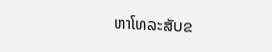ຫາໂທລະສັບຂ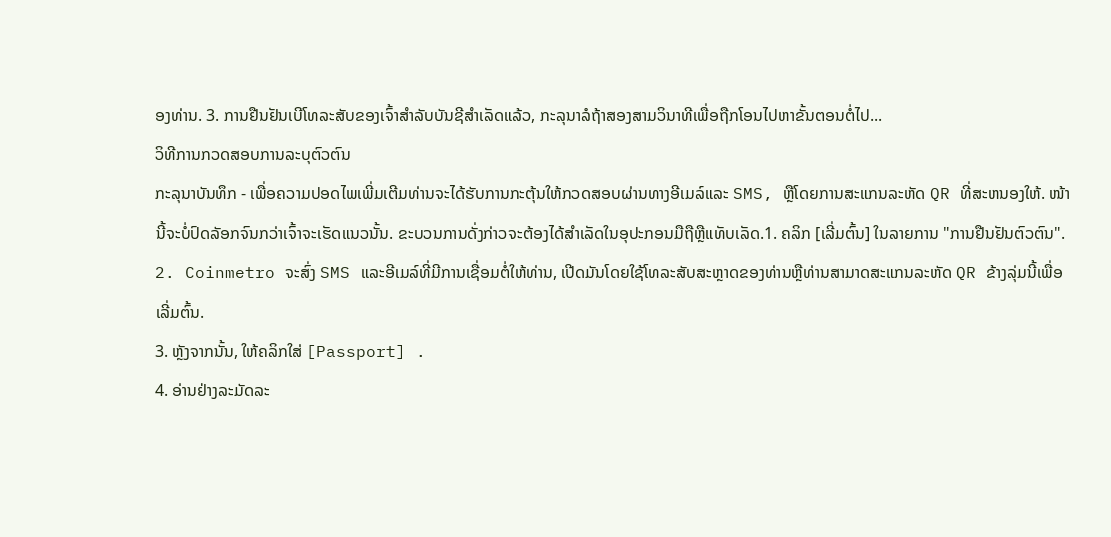ອງທ່ານ. 3. ການຢືນຢັນເບີໂທລະສັບຂອງເຈົ້າສຳລັບບັນຊີສຳເລັດແລ້ວ, ກະລຸນາລໍຖ້າສອງສາມວິນາທີເພື່ອຖືກໂອນໄປຫາຂັ້ນຕອນຕໍ່ໄປ...
ວິທີການກວດສອບການລະບຸຕົວຕົນ
ກະລຸນາບັນທຶກ - ເພື່ອຄວາມປອດໄພເພີ່ມເຕີມທ່ານຈະໄດ້ຮັບການກະຕຸ້ນໃຫ້ກວດສອບຜ່ານທາງອີເມລ໌ແລະ SMS, ຫຼືໂດຍການສະແກນລະຫັດ QR ທີ່ສະຫນອງໃຫ້. ໜ້ານີ້ຈະບໍ່ປົດລັອກຈົນກວ່າເຈົ້າຈະເຮັດແນວນັ້ນ. ຂະບວນການດັ່ງກ່າວຈະຕ້ອງໄດ້ສໍາເລັດໃນອຸປະກອນມືຖືຫຼືແທັບເລັດ.1. ຄລິກ [ເລີ່ມຕົ້ນ] ໃນລາຍການ "ການຢືນຢັນຕົວຕົນ".
2. Coinmetro ຈະສົ່ງ SMS ແລະອີເມລ໌ທີ່ມີການເຊື່ອມຕໍ່ໃຫ້ທ່ານ, ເປີດມັນໂດຍໃຊ້ໂທລະສັບສະຫຼາດຂອງທ່ານຫຼືທ່ານສາມາດສະແກນລະຫັດ QR ຂ້າງລຸ່ມນີ້ເພື່ອເລີ່ມຕົ້ນ.
3. ຫຼັງຈາກນັ້ນ, ໃຫ້ຄລິກໃສ່ [Passport] .
4. ອ່ານຢ່າງລະມັດລະ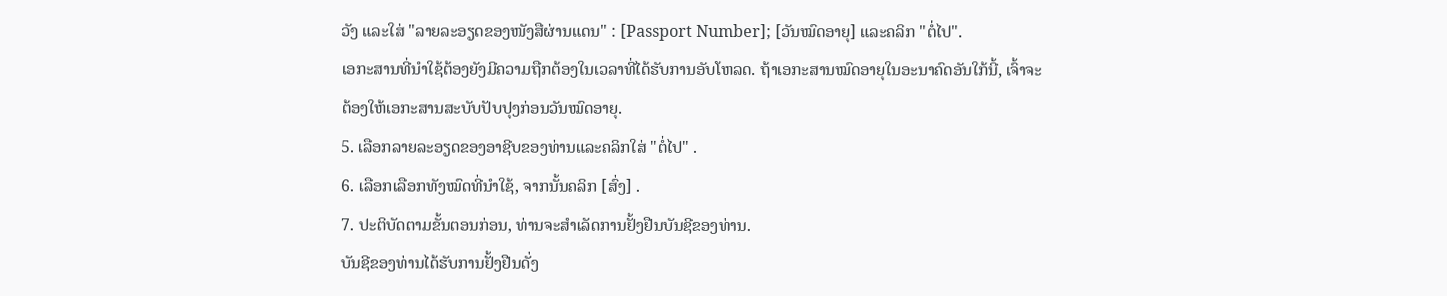ວັງ ແລະໃສ່ "ລາຍລະອຽດຂອງໜັງສືຜ່ານແດນ" : [Passport Number]; [ວັນໝົດອາຍຸ] ແລະຄລິກ "ຕໍ່ໄປ".
ເອກະສານທີ່ນໍາໃຊ້ຕ້ອງຍັງມີຄວາມຖືກຕ້ອງໃນເວລາທີ່ໄດ້ຮັບການອັບໂຫລດ. ຖ້າເອກະສານໝົດອາຍຸໃນອະນາຄົດອັນໃກ້ນີ້, ເຈົ້າຈະຕ້ອງໃຫ້ເອກະສານສະບັບປັບປຸງກ່ອນວັນໝົດອາຍຸ.
5. ເລືອກລາຍລະອຽດຂອງອາຊີບຂອງທ່ານແລະຄລິກໃສ່ "ຕໍ່ໄປ" .
6. ເລືອກເລືອກທັງໝົດທີ່ນຳໃຊ້, ຈາກນັ້ນຄລິກ [ສົ່ງ] .
7. ປະຕິບັດຕາມຂັ້ນຕອນກ່ອນ, ທ່ານຈະສໍາເລັດການຢັ້ງຢືນບັນຊີຂອງທ່ານ.
ບັນຊີຂອງທ່ານໄດ້ຮັບການຢັ້ງຢືນດັ່ງ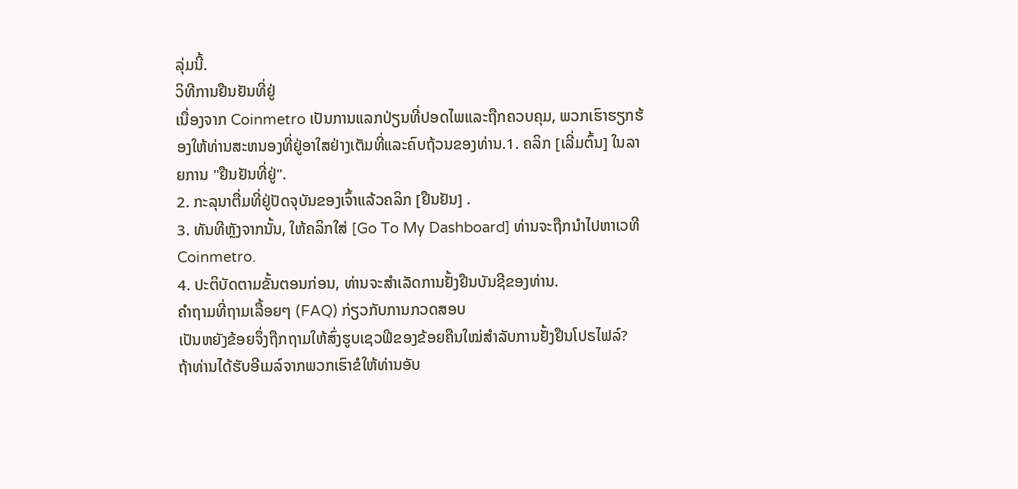ລຸ່ມນີ້.
ວິທີການຢືນຢັນທີ່ຢູ່
ເນື່ອງຈາກ Coinmetro ເປັນການແລກປ່ຽນທີ່ປອດໄພແລະຖືກຄວບຄຸມ, ພວກເຮົາຮຽກຮ້ອງໃຫ້ທ່ານສະຫນອງທີ່ຢູ່ອາໃສຢ່າງເຕັມທີ່ແລະຄົບຖ້ວນຂອງທ່ານ.1. ຄລິກ [ເລີ່ມຕົ້ນ] ໃນລາຍການ "ຢືນຢັນທີ່ຢູ່".
2. ກະລຸນາຕື່ມທີ່ຢູ່ປັດຈຸບັນຂອງເຈົ້າແລ້ວຄລິກ [ຢືນຢັນ] .
3. ທັນທີຫຼັງຈາກນັ້ນ, ໃຫ້ຄລິກໃສ່ [Go To My Dashboard] ທ່ານຈະຖືກນໍາໄປຫາເວທີ Coinmetro.
4. ປະຕິບັດຕາມຂັ້ນຕອນກ່ອນ, ທ່ານຈະສໍາເລັດການຢັ້ງຢືນບັນຊີຂອງທ່ານ.
ຄຳຖາມທີ່ຖາມເລື້ອຍໆ (FAQ) ກ່ຽວກັບການກວດສອບ
ເປັນຫຍັງຂ້ອຍຈຶ່ງຖືກຖາມໃຫ້ສົ່ງຮູບເຊວຟີຂອງຂ້ອຍຄືນໃໝ່ສຳລັບການຢັ້ງຢືນໂປຣໄຟລ໌?
ຖ້າທ່ານໄດ້ຮັບອີເມລ໌ຈາກພວກເຮົາຂໍໃຫ້ທ່ານອັບ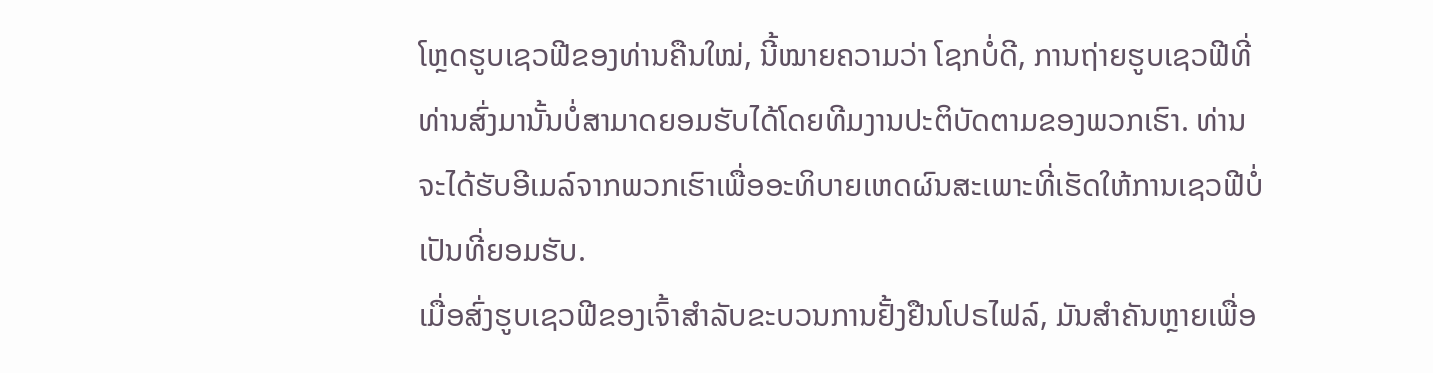ໂຫຼດຮູບເຊວຟີຂອງທ່ານຄືນໃໝ່, ນີ້ໝາຍຄວາມວ່າ ໂຊກບໍ່ດີ, ການຖ່າຍຮູບເຊວຟີທີ່ທ່ານສົ່ງມານັ້ນບໍ່ສາມາດຍອມຮັບໄດ້ໂດຍທີມງານປະຕິບັດຕາມຂອງພວກເຮົາ. ທ່ານຈະໄດ້ຮັບອີເມລ໌ຈາກພວກເຮົາເພື່ອອະທິບາຍເຫດຜົນສະເພາະທີ່ເຮັດໃຫ້ການເຊວຟີບໍ່ເປັນທີ່ຍອມຮັບ.
ເມື່ອສົ່ງຮູບເຊວຟີຂອງເຈົ້າສຳລັບຂະບວນການຢັ້ງຢືນໂປຣໄຟລ໌, ມັນສຳຄັນຫຼາຍເພື່ອ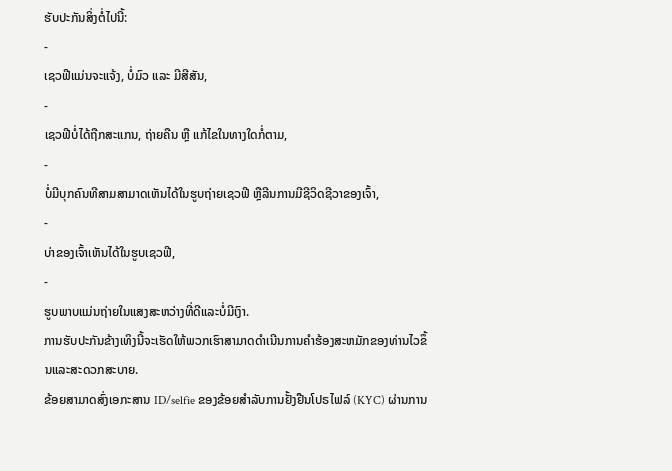ຮັບປະກັນສິ່ງຕໍ່ໄປນີ້:
-
ເຊວຟີແມ່ນຈະແຈ້ງ, ບໍ່ມົວ ແລະ ມີສີສັນ,
-
ເຊວຟີບໍ່ໄດ້ຖືກສະແກນ, ຖ່າຍຄືນ ຫຼື ແກ້ໄຂໃນທາງໃດກໍ່ຕາມ,
-
ບໍ່ມີບຸກຄົນທີສາມສາມາດເຫັນໄດ້ໃນຮູບຖ່າຍເຊວຟີ ຫຼືລີນການມີຊີວິດຊີວາຂອງເຈົ້າ,
-
ບ່າຂອງເຈົ້າເຫັນໄດ້ໃນຮູບເຊວຟີ,
-
ຮູບພາບແມ່ນຖ່າຍໃນແສງສະຫວ່າງທີ່ດີແລະບໍ່ມີເງົາ.
ການຮັບປະກັນຂ້າງເທິງນີ້ຈະເຮັດໃຫ້ພວກເຮົາສາມາດດໍາເນີນການຄໍາຮ້ອງສະຫມັກຂອງທ່ານໄວຂຶ້ນແລະສະດວກສະບາຍ.
ຂ້ອຍສາມາດສົ່ງເອກະສານ ID/selfie ຂອງຂ້ອຍສໍາລັບການຢັ້ງຢືນໂປຣໄຟລ໌ (KYC) ຜ່ານການ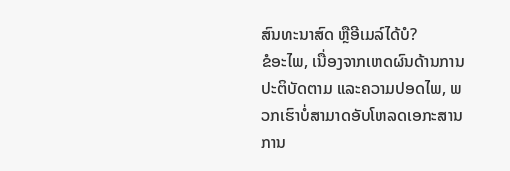ສົນທະນາສົດ ຫຼືອີເມລ໌ໄດ້ບໍ?
ຂໍອະໄພ, ເນື່ອງຈາກເຫດຜົນດ້ານການປະຕິບັດຕາມ ແລະຄວາມປອດໄພ, ພວກເຮົາບໍ່ສາມາດອັບໂຫລດເອກະສານການ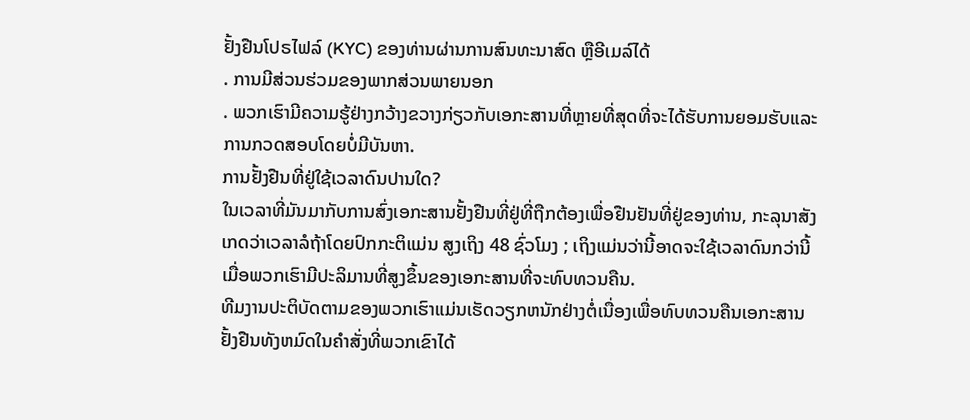ຢັ້ງຢືນໂປຣໄຟລ໌ (KYC) ຂອງທ່ານຜ່ານການສົນທະນາສົດ ຫຼືອີເມລ໌ໄດ້
. ການມີສ່ວນຮ່ວມຂອງພາກສ່ວນພາຍນອກ
. ພວກເຮົາມີຄວາມຮູ້ຢ່າງກວ້າງຂວາງກ່ຽວກັບເອກະສານທີ່ຫຼາຍທີ່ສຸດທີ່ຈະໄດ້ຮັບການຍອມຮັບແລະການກວດສອບໂດຍບໍ່ມີບັນຫາ.
ການຢັ້ງຢືນທີ່ຢູ່ໃຊ້ເວລາດົນປານໃດ?
ໃນເວລາທີ່ມັນມາກັບການສົ່ງເອກະສານຢັ້ງຢືນທີ່ຢູ່ທີ່ຖືກຕ້ອງເພື່ອຢືນຢັນທີ່ຢູ່ຂອງທ່ານ, ກະລຸນາສັງເກດວ່າເວລາລໍຖ້າໂດຍປົກກະຕິແມ່ນ ສູງເຖິງ 48 ຊົ່ວໂມງ ; ເຖິງແມ່ນວ່ານີ້ອາດຈະໃຊ້ເວລາດົນກວ່ານີ້ເມື່ອພວກເຮົາມີປະລິມານທີ່ສູງຂຶ້ນຂອງເອກະສານທີ່ຈະທົບທວນຄືນ.
ທີມງານປະຕິບັດຕາມຂອງພວກເຮົາແມ່ນເຮັດວຽກຫນັກຢ່າງຕໍ່ເນື່ອງເພື່ອທົບທວນຄືນເອກະສານຢັ້ງຢືນທັງຫມົດໃນຄໍາສັ່ງທີ່ພວກເຂົາໄດ້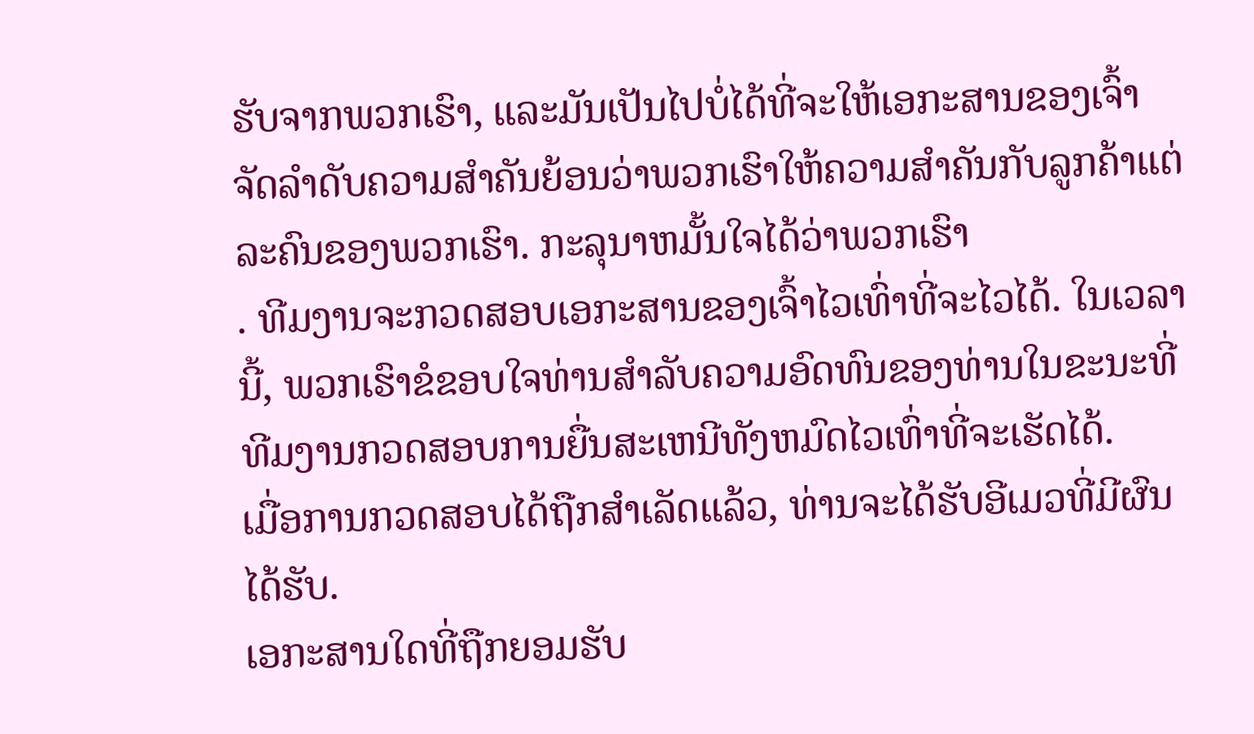ຮັບຈາກພວກເຮົາ, ແລະມັນເປັນໄປບໍ່ໄດ້ທີ່ຈະໃຫ້ເອກະສານຂອງເຈົ້າຈັດລໍາດັບຄວາມສໍາຄັນຍ້ອນວ່າພວກເຮົາໃຫ້ຄວາມສໍາຄັນກັບລູກຄ້າແຕ່ລະຄົນຂອງພວກເຮົາ. ກະລຸນາຫມັ້ນໃຈໄດ້ວ່າພວກເຮົາ
. ທີມງານຈະກວດສອບເອກະສານຂອງເຈົ້າໄວເທົ່າທີ່ຈະໄວໄດ້. ໃນເວລານີ້, ພວກເຮົາຂໍຂອບໃຈທ່ານສໍາລັບຄວາມອົດທົນຂອງທ່ານໃນຂະນະທີ່ທີມງານກວດສອບການຍື່ນສະເຫນີທັງຫມົດໄວເທົ່າທີ່ຈະເຮັດໄດ້.
ເມື່ອການກວດສອບໄດ້ຖືກສໍາເລັດແລ້ວ, ທ່ານຈະໄດ້ຮັບອີເມວທີ່ມີຜົນໄດ້ຮັບ.
ເອກະສານໃດທີ່ຖືກຍອມຮັບ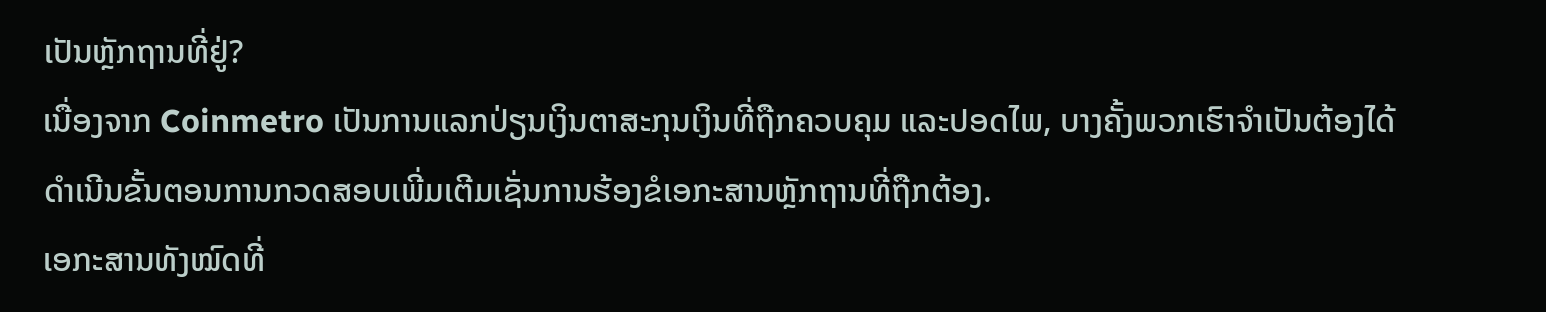ເປັນຫຼັກຖານທີ່ຢູ່?
ເນື່ອງຈາກ Coinmetro ເປັນການແລກປ່ຽນເງິນຕາສະກຸນເງິນທີ່ຖືກຄວບຄຸມ ແລະປອດໄພ, ບາງຄັ້ງພວກເຮົາຈໍາເປັນຕ້ອງໄດ້ດໍາເນີນຂັ້ນຕອນການກວດສອບເພີ່ມເຕີມເຊັ່ນການຮ້ອງຂໍເອກະສານຫຼັກຖານທີ່ຖືກຕ້ອງ.
ເອກະສານທັງໝົດທີ່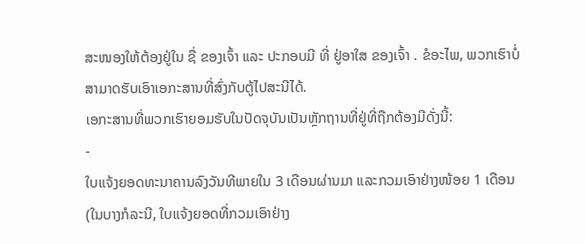ສະໜອງໃຫ້ຕ້ອງຢູ່ໃນ ຊື່ ຂອງເຈົ້າ ແລະ ປະກອບມີ ທີ່ ຢູ່ອາໃສ ຂອງເຈົ້າ . ຂໍອະໄພ, ພວກເຮົາບໍ່ສາມາດຮັບເອົາເອກະສານທີ່ສົ່ງກັບຕູ້ໄປສະນີໄດ້.
ເອກະສານທີ່ພວກເຮົາຍອມຮັບໃນປັດຈຸບັນເປັນຫຼັກຖານທີ່ຢູ່ທີ່ຖືກຕ້ອງມີດັ່ງນີ້:
-
ໃບແຈ້ງຍອດທະນາຄານລົງວັນທີພາຍໃນ 3 ເດືອນຜ່ານມາ ແລະກວມເອົາຢ່າງໜ້ອຍ 1 ເດືອນ (ໃນບາງກໍລະນີ, ໃບແຈ້ງຍອດທີ່ກວມເອົາຢ່າງ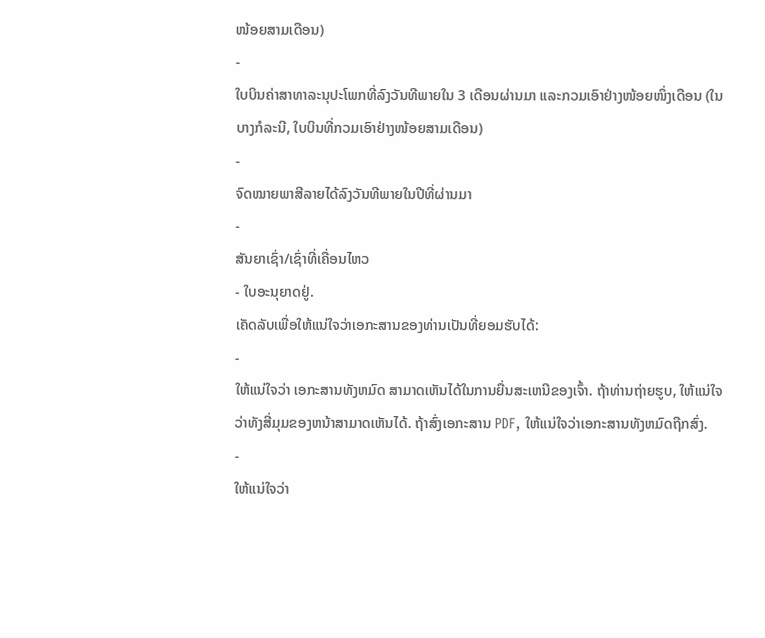ໜ້ອຍສາມເດືອນ)
-
ໃບບິນຄ່າສາທາລະນຸປະໂພກທີ່ລົງວັນທີພາຍໃນ 3 ເດືອນຜ່ານມາ ແລະກວມເອົາຢ່າງໜ້ອຍໜຶ່ງເດືອນ (ໃນບາງກໍລະນີ, ໃບບິນທີ່ກວມເອົາຢ່າງໜ້ອຍສາມເດືອນ)
-
ຈົດໝາຍພາສີລາຍໄດ້ລົງວັນທີພາຍໃນປີທີ່ຜ່ານມາ
-
ສັນຍາເຊົ່າ/ເຊົ່າທີ່ເຄື່ອນໄຫວ
- ໃບອະນຸຍາດຢູ່.
ເຄັດລັບເພື່ອໃຫ້ແນ່ໃຈວ່າເອກະສານຂອງທ່ານເປັນທີ່ຍອມຮັບໄດ້:
-
ໃຫ້ແນ່ໃຈວ່າ ເອກະສານທັງຫມົດ ສາມາດເຫັນໄດ້ໃນການຍື່ນສະເຫນີຂອງເຈົ້າ. ຖ້າທ່ານຖ່າຍຮູບ, ໃຫ້ແນ່ໃຈວ່າທັງສີ່ມຸມຂອງຫນ້າສາມາດເຫັນໄດ້. ຖ້າສົ່ງເອກະສານ PDF, ໃຫ້ແນ່ໃຈວ່າເອກະສານທັງຫມົດຖືກສົ່ງ.
-
ໃຫ້ແນ່ໃຈວ່າ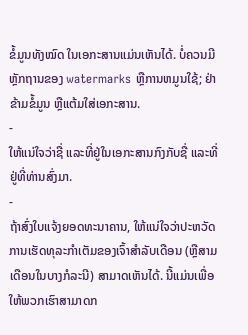ຂໍ້ມູນທັງໝົດ ໃນເອກະສານແມ່ນເຫັນໄດ້. ບໍ່ຄວນມີຫຼັກຖານຂອງ watermarks ຫຼືການຫມູນໃຊ້; ຢ່າຂ້າມຂໍ້ມູນ ຫຼືແຕ້ມໃສ່ເອກະສານ.
-
ໃຫ້ແນ່ໃຈວ່າຊື່ ແລະທີ່ຢູ່ໃນເອກະສານກົງກັບຊື່ ແລະທີ່ຢູ່ທີ່ທ່ານສົ່ງມາ.
-
ຖ້າສົ່ງໃບແຈ້ງຍອດທະນາຄານ, ໃຫ້ແນ່ໃຈວ່າປະຫວັດການເຮັດທຸລະກໍາເຕັມຂອງເຈົ້າສໍາລັບເດືອນ (ຫຼືສາມເດືອນໃນບາງກໍລະນີ) ສາມາດເຫັນໄດ້. ນີ້ແມ່ນເພື່ອໃຫ້ພວກເຮົາສາມາດກ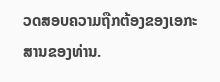ວດສອບຄວາມຖືກຕ້ອງຂອງເອກະສານຂອງທ່ານ.